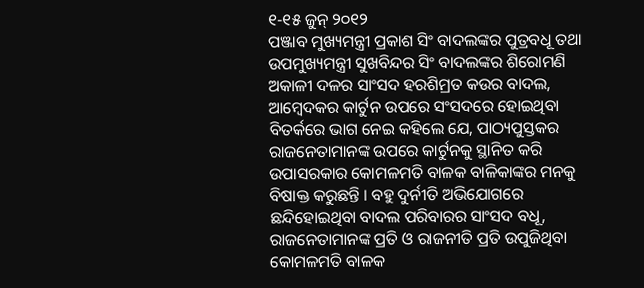୧-୧୫ ଜୁନ୍ ୨୦୧୨
ପଞ୍ଜାବ ମୁଖ୍ୟମନ୍ତ୍ରୀ ପ୍ରକାଶ ସିଂ ବାଦଲଙ୍କର ପୁତ୍ରବଧୂ ତଥା ଉପମୁଖ୍ୟମନ୍ତ୍ରୀ ସୁଖବିନ୍ଦର ସିଂ ବାଦଲଙ୍କର ଶିରୋମଣି ଅକାଳୀ ଦଳର ସାଂସଦ ହରଶିମ୍ରତ କଉର ବାଦଲ, ଆମ୍ବେଦକର କାର୍ଟୁନ ଉପରେ ସଂସଦରେ ହୋଇଥିବା ବିତର୍କରେ ଭାଗ ନେଇ କହିଲେ ଯେ, ପାଠ୍ୟପୁସ୍ତକର ରାଜନେତାମାନଙ୍କ ଉପରେ କାର୍ଟୁନକୁ ସ୍ଥାନିତ କରି ଉପାସରକାର କୋମଳମତି ବାଳକ ବାଳିକାଙ୍କର ମନକୁ ବିଷାକ୍ତ କରୁଛନ୍ତି । ବହୁ ଦୁର୍ନୀତି ଅଭିଯୋଗରେ ଛନ୍ଦିହୋଇଥିବା ବାଦଲ ପରିବାରର ସାଂସଦ ବଧୂ, ରାଜନେତାମାନଙ୍କ ପ୍ରତି ଓ ରାଜନୀତି ପ୍ରତି ଉପୁଜିଥିବା କୋମଳମତି ବାଳକ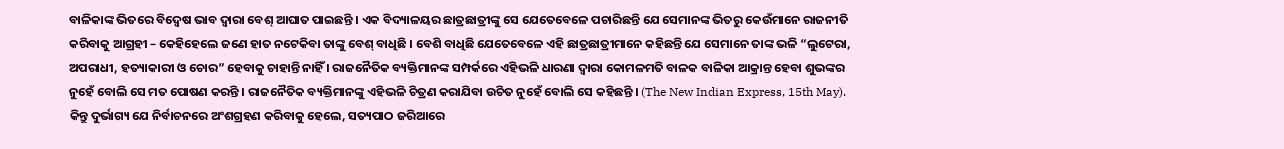ବାଳିକାଙ୍କ ଭିତରେ ବିଦ୍ୱେଷ ଭାବ ଦ୍ୱାରା ବେଶ୍ ଆଘାତ ପାଇଛନ୍ତି । ଏକ ବିଦ୍ୟାଳୟର ଛାତ୍ରଛାତ୍ରୀଙ୍କୁ ସେ ଯେତେବେଳେ ପଚାରିଛନ୍ତି ଯେ ସେମାନଙ୍କ ଭିତରୁ କେଉଁମାନେ ରାଜନୀତି କରିବାକୁ ଆଗ୍ରହୀ – କେହିହେଲେ ଜଣେ ହାତ ନଟେକିବା ତାଙ୍କୁ ବେଶ୍ ବାଧିଛି । ବେଶି ବାଧିଛି ଯେତେବେଳେ ଏହି ଛାତ୍ରଛାତ୍ରୀମାନେ କହିଛନ୍ତି ଯେ ସେମାନେ ତାଙ୍କ ଭଳି “ଲୁଟେରା, ଅପରାଧୀ, ହତ୍ୟାକାରୀ ଓ ଚୋର” ହେବାକୁ ଚାହାନ୍ତି ନାହିଁ । ରାଜନୈତିକ ବ୍ୟକ୍ତିମାନଙ୍କ ସମ୍ପର୍କରେ ଏହିଭଳି ଧାରଣା ଦ୍ୱାରା କୋମଳମତି ବାଳକ ବାଳିକା ଆକ୍ରାନ୍ତ ହେବା ଶୁଭଙ୍କର ନୁହେଁ ବୋଲି ସେ ମତ ପୋଷଣ କରନ୍ତି । ରାଜନୈତିକ ବ୍ୟକ୍ତିମାନଙ୍କୁ ଏହିଭଳି ଚିତ୍ରଣ କରାଯିବା ଉଚିତ ନୁହେଁ ବୋଲି ସେ କହିଛନ୍ତି । (The New Indian Express, 15th May).
କିନ୍ତୁ ଦୁର୍ଭାଗ୍ୟ ଯେ ନିର୍ବାଚନରେ ଅଂଶଗ୍ରହଣ କରିବାକୁ ହେଲେ, ସତ୍ୟପାଠ ଜରିଆରେ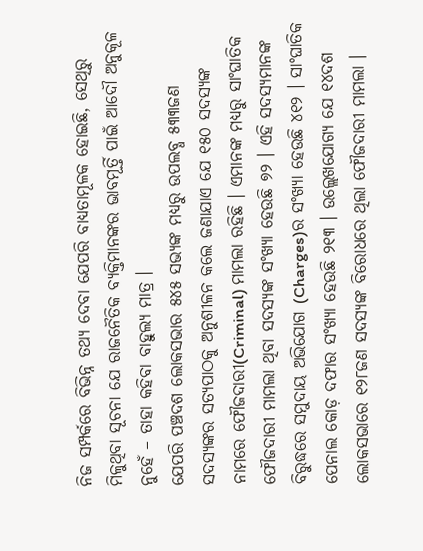ନିଜ ସମ୍ପର୍କରେ ବିଭିନ୍ନ ତଥ୍ୟ ଦେବା ଯେପରି ବାଧ୍ୟତାମୂଳକ ହୋଇଛି, ସେଥିରୁ ମିଳୁଥିବା ସୂଚନା ଯେ ରାଜନୈତିକ ବ୍ୟକ୍ତିମାନଙ୍କର ଭାବମୂର୍ତ୍ତି ପାଇଁ ଆଦୌ ଅନୁକୂଳ ନୁହେଁ – ତାହା କହିବା ବାହୁଲ୍ୟ ମାତ୍ର ।
ଯେପରି ପଞ୍ଚଦଶ ଲୋକସଭାର ୫୪୫ ସଭ୍ୟଙ୍କ ମଧ୍ୟରୁ ଉପଲବ୍ଧ ୫୩୩ଜଣ ସଦସ୍ୟଙ୍କର ସତ୍ୟପାଠକୁ ଅନୁଶୀଳନ କଲେ ଜଣାଯାଏ ଯେ ୧୫୦ ସଦସ୍ୟଙ୍କ ନାମରେ ଫୌଜଦାରୀ(Criminal) ମାମଲା ରହିଛି । ଏମାନଙ୍କ ମଧ୍ୟରୁ ସାଂଘାତିକ ଫୌଜଦାରୀ ମାମଲା ଥିବା ସଦସ୍ୟଙ୍କ ସଂଖ୍ୟା ହେଉଛି ୭୨ । ଏହି ସଦସ୍ୟମାନଙ୍କ ବିରୁଦ୍ଧରେ ସମୁଦାୟ ଅଭିଯୋଗ (Charges)ର ସଂଖ୍ୟା ହେଉଛି ୪୧୨ । ସାଂଘାତିକ ପେନାଲ କୋଡ଼ ଦଫାର ସଂଖ୍ୟା ହେଉଛି ୨୧୩ । ଉଲ୍ଲେଖଯୋଗ୍ୟ ଯେ ୧୪ଦଶ ଲୋକସଭାରେ ୧୨୮ଜଣ ସଦସ୍ୟଙ୍କ ବିରୋଧରେ ଥିଲା ଫୌଜଦାରୀ ମାମଲା ।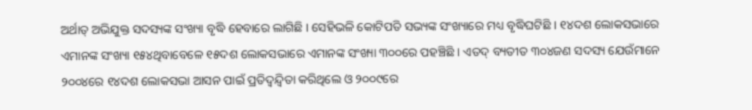ଅର୍ଥାତ୍ ଅଭିଯୁକ୍ତ ସଦସ୍ୟଙ୍କ ସଂଖ୍ୟା ବୃଦ୍ଧି ହେବାରେ ଲାଗିଛି । ସେହିଭଳି କୋଟିପତି ସଭ୍ୟଙ୍କ ସଂଖ୍ୟାରେ ମଧ୍ୟ ବୃଦ୍ଧିଘଟିଛି । ୧୪ଦଶ ଲୋକସଭାରେ ଏମାନଙ୍କ ସଂଖ୍ୟା ୧୫୪ଥିବାବେଳେ ୧୫ଦଶ ଲୋକସଭାରେ ଏମାନଙ୍କ ସଂଖ୍ୟା ୩୦୦ରେ ପହଞ୍ଚିଛି । ଏତଦ୍ ବ୍ୟତୀତ ୩୦୪ଜଣ ସଦସ୍ୟ ଯେଉଁମାନେ ୨୦୦୪ରେ ୧୪ଦଶ ଲୋକସଭା ଆସନ ପାଇଁ ପ୍ରତିଦ୍ୱନ୍ଦ୍ୱିତା କରିଥିଲେ ଓ ୨୦୦୯ରେ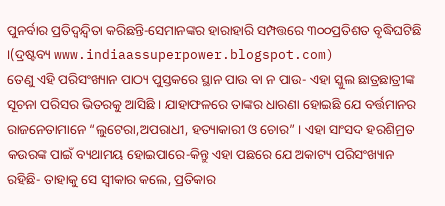ପୁନର୍ବାର ପ୍ରତିଦ୍ୱନ୍ଦ୍ୱିତା କରିଛନ୍ତି-ସେମାନଙ୍କର ହାରାହାରି ସମ୍ପତ୍ତରେ ୩୦୦ପ୍ରତିଶତ ବୃଦ୍ଧିଘଟିଛି ।(ଦ୍ରଷ୍ଟବ୍ୟ www.indiaassuperpower.blogspot.com)
ତେଣୁ ଏହି ପରିସଂଖ୍ୟାନ ପାଠ୍ୟ ପୁସ୍ତକରେ ସ୍ଥାନ ପାଉ ବା ନ ପାଉ- ଏହା ସ୍କୁଲ ଛାତ୍ରଛାତ୍ରୀଙ୍କ ସୂଚନା ପରିସର ଭିତରକୁ ଆସିଛି । ଯାହାଫଳରେ ତାଙ୍କର ଧାରଣା ହୋଇଛି ଯେ ବର୍ତ୍ତମାନର ରାଜନେତାମାନେ “ଲୁଟେରା,ଅପରାଧୀ, ହତ୍ୟାକାରୀ ଓ ଚୋର” । ଏହା ସାଂସଦ ହରଶିମ୍ରତ କଉରଙ୍କ ପାଇଁ ବ୍ୟଥାମୟ ହୋଇପାରେ-କିନ୍ତୁ ଏହା ପଛରେ ଯେ ଅକାଟ୍ୟ ପରିସଂଖ୍ୟାନ ରହିଛି- ତାହାକୁ ସେ ସ୍ୱୀକାର କଲେ, ପ୍ରତିକାର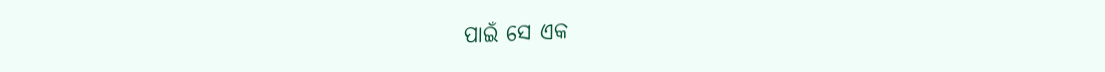ପାଇଁ ସେ ଏକ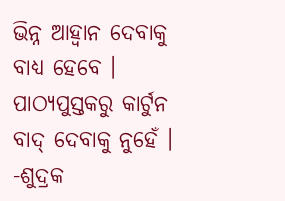ଭିନ୍ନ ଆହ୍ୱାନ ଦେବାକୁ ବାଧ୍ୟ ହେବେ । ପାଠ୍ୟପୁସ୍ତକରୁ କାର୍ଟୁନ ବାଦ୍ ଦେବାକୁ ନୁହେଁ । -ଶୁଦ୍ରକ